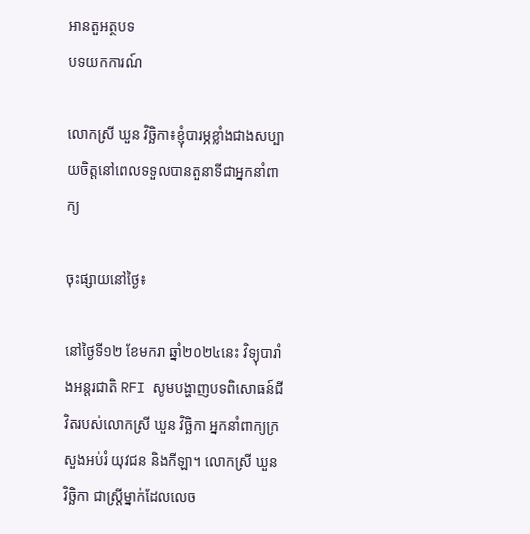អានតួអត្ថបទ
បទយកការណ៍

លោកស្រី ឃួន វិច្ឆិកា៖ខ្ញុំបារម្ភខ្លាំងជាងសប្បាយចិត្តនៅពេលទទួលបានតួនាទីជាអ្នកនាំពាក្យ

ចុះផ្សាយនៅថ្ងៃ៖

នៅថ្ងៃទី១២ ខែមករា ឆ្នាំ២០២៤នេះ វិទ្យុបារាំងអន្តរជាតិ RFI សូមបង្ហាញបទពិសោធន៍ជីវិតរបស់លោកស្រី ឃួន វិច្ឆិកា អ្នកនាំពាក្យក្រសួងអប់រំ យុវជន និងកីឡា។ លោកស្រី ឃួន វិច្ឆិកា ជាស្រ្តីម្នាក់ដែលលេច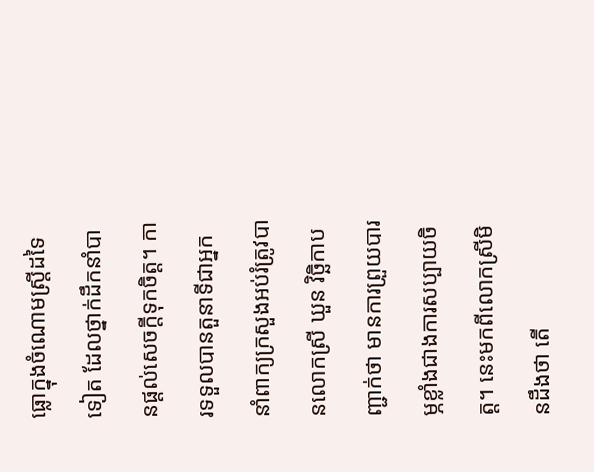ធ្លោក្នុងចំណោមស្រ្តីដទៃទៀត ដែលថ្នាក់ដឹកនាំបានផ្ដល់សេចក្ដីទុកចិត្ត។ ការទទួលបានតួនាទីជាអ្នកនាំពាក្យក្រសួងអប់រំត្រូវបានលោកស្រី ឃួន វិច្ឆិកាបញ្ជាក់ថា មានការព្រួយបារម្ភខ្លាំងជាងការសប្បាយចិត្ត។ នេះមកពីលោកស្រីមិនដឹងថា តើ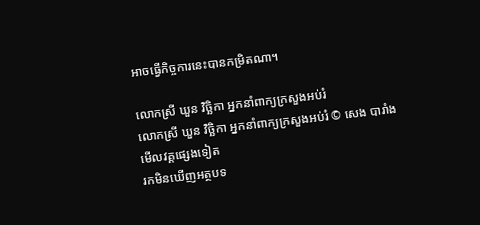អាចធ្វើកិច្ចការនេះបានកម្រិតណា។

លោកស្រី ឃួន វិច្ឆិកា អ្នកនាំពាក្យក្រសួងអប់រំ
លោកស្រី ឃួន វិច្ឆិកា អ្នកនាំពាក្យក្រសួងអប់រំ © សេង បារាំង
មើលវគ្គផ្សេងទៀត
រកមិនឃើញអត្ថបទ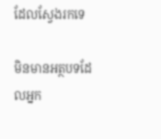ដែលស្វែងរកទេ

មិនមានអត្ថបទដែលអ្នក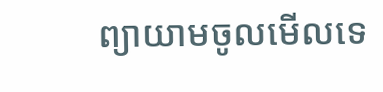ព្យាយាមចូលមើលទេ